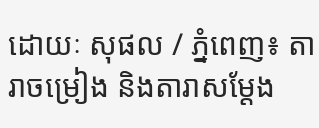ដោយៈ សុផល / ភ្នំពេញ៖ តារាចម្រៀង និងតារាសម្តែង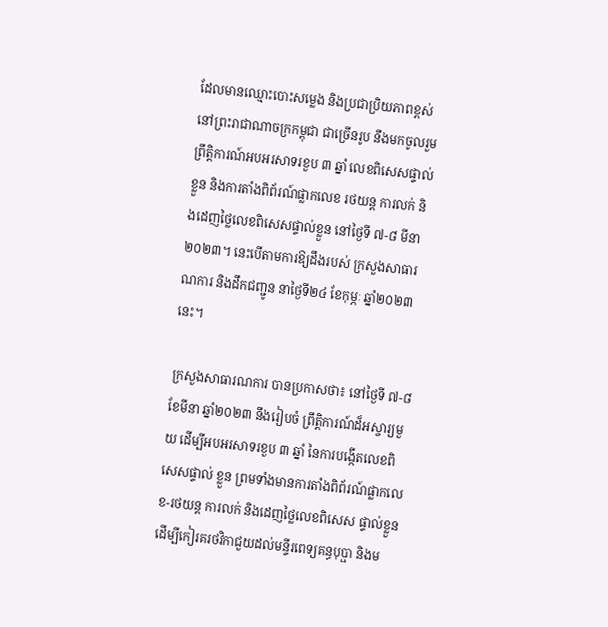ដែលមានឈ្មោះបោះសម្លេង និងប្រជាប្រិយភាពខ្ពស់ នៅព្រះរាជាណាចក្រកម្ពុជា ជាច្រើនរូប នឹងមកចូលរួម ព្រឹត្តិការណ៍អបអរសាទរខួប ៣ ឆ្នាំ លេខពិសេសផ្ទាល់ខ្លួន និងការតាំងពិព័រណ៍ផ្លាកលេខ រថយន្ដ ការលក់ និងដេញថ្លៃលេខពិសេសផ្ទាល់ខ្លួន នៅថ្ងៃទី ៧-៨ មីនា ២០២៣។ នេះបើតាមការឱ្យដឹងរបស់ ក្រសួងសាធារណការ និងដឹកជញ្ជូន នាថ្ងៃទី២៤ ខែកុម្ភៈ ឆ្នាំ២០២៣ នេះ។

ក្រសួងសាធារណការ បានប្រកាសថា៖ នៅថ្ងៃទី ៧-៨ ខែមីនា ឆ្នាំ២០២៣ នឹងរៀបចំ ព្រឹត្តិការណ៍ដ៏អស្ចារ្យមួយ ដើម្បីអបអរសាទរខួប ៣ ឆ្នាំ នៃការបង្កើតលេខពិសេសផ្ទាល់ ខ្លួន ព្រមទាំងមានការតាំងពិព័រណ៍ផ្លាកលេខ-រថយន្ដ ការលក់ និងដេញថ្លៃលេខពិសេស ផ្ទាល់ខ្លួន ដើម្បីកៀរគរថវិកាជួយដល់មន្ទីរពេទ្យគន្ធបុប្ផា និងម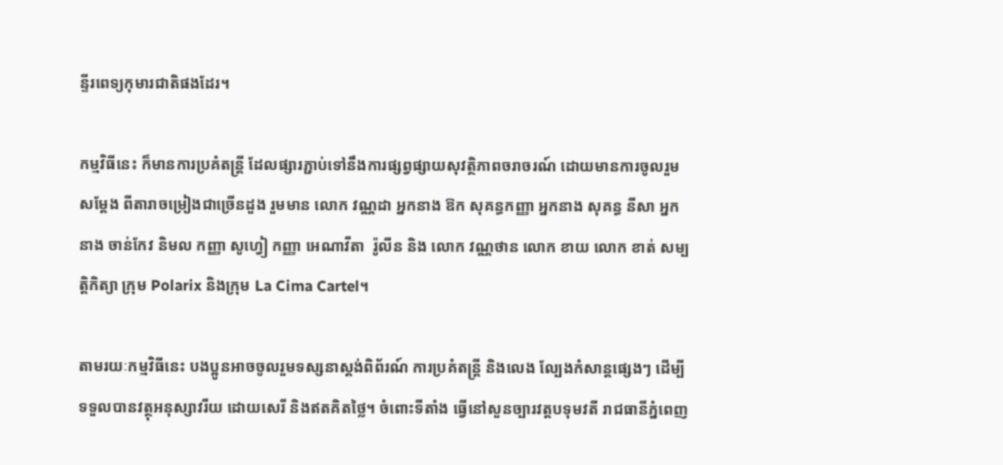ន្ទីរពេទ្យកុមារជាតិផងដែរ។

កម្មវិធីនេះ ក៏មានការប្រគំតន្ដ្រី ដែលផ្សារភ្ជាប់ទៅនឹងការផ្សព្វផ្សាយសុវត្ថិភាពចរាចរណ៍ ដោយមានការចូលរួមសម្តែង ពីតារាចម្រៀងជាច្រើនដួង រួមមាន លោក វណ្ណដា អ្នកនាង ឱក សុគន្ធកញ្ញា អ្នកនាង សុគន្ធ នីសា អ្នកនាង ចាន់កែវ និមល កញ្ញា សូហ្វៀ កញ្ញា អេណាវីតា  រ៉ូលីន និង លោក វណ្ណថាន លោក ខាយ លោក ខាត់ សម្បត្តិកិត្យា ក្រុម Polarix និងក្រុម La Cima Cartel។

តាមរយៈកម្មវិធីនេះ បងប្អូនអាចចូលរួមទស្សនាស្តង់ពិព័រណ៍ ការប្រគំតន្ត្រី និងលេង ល្បែងកំសាន្តផ្សេងៗ ដើម្បីទទួលបានវត្ថុអនុស្សាវរីយ ដោយសេរី និងឥតគិតថ្លៃ។ ចំពោះទីតាំង ធ្វើនៅសួនច្បារវត្តបទុមវតី រាជធានីភ្នំពេញ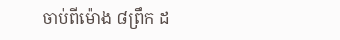ចាប់ពីម៉ោង ៨ព្រឹក ដ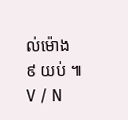ល់ម៉ោង ៩ យប់ ៕ V / N